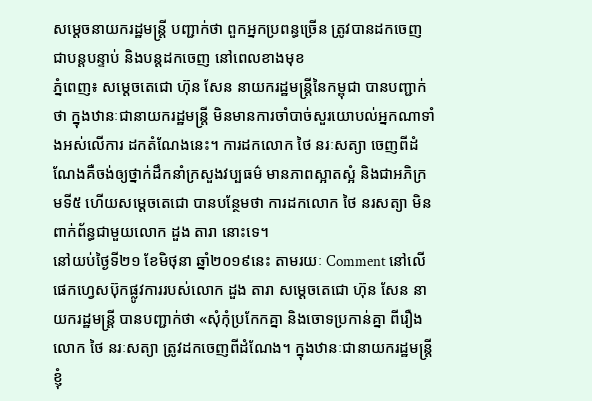សម្តេចនាយករដ្ឋមន្រ្តី បញ្ជាក់ថា ពួកអ្នកប្រពន្ធច្រើន ត្រូវបានដកចេញជាបន្តបន្ទាប់ និងបន្តដកចេញ នៅពេលខាងមុខ
ភ្នំពេញ៖ សម្តេចតេជោ ហ៊ុន សែន នាយករដ្ឋមន្រ្តីនៃកម្ពុជា បានបញ្ជាក់ថា ក្នុងឋានៈជានាយករដ្ឋមន្ត្រី មិនមានការចាំបាច់សួរយោបល់អ្នកណាទាំងអស់លើការ ដកតំណែងនេះ។ ការដកលោក ថៃ នរៈសត្យា ចេញពីដំណែងគឺចង់ឲ្យថ្នាក់ដឹកនាំក្រសួងវប្បធម៌ មានភាពស្អាតស្អំ និងជាអភិក្រមទី៥ ហើយសម្តេចតេជោ បានបន្ថែមថា ការដកលោក ថៃ នរសត្យា មិនពាក់ព័ន្ធជាមួយលោក ដួង តារា នោះទេ។
នៅយប់ថ្ងៃទី២១ ខែមិថុនា ឆ្នាំ២០១៩នេះ តាមរយៈ Comment នៅលើផេកហ្វេសប៊ុកផ្លូវការរបស់លោក ដួង តារា សម្តេចតេជោ ហ៊ុន សែន នាយករដ្ឋមន្រ្តី បានបញ្ជាក់ថា «សុំកុំប្រកែកគ្នា និងចោទប្រកាន់គ្នា ពីរឿងលោក ថៃ នរៈសត្យា ត្រូវដកចេញពីដំណែង។ ក្នុងឋានៈជានាយករដ្ឋមន្ត្រី ខ្ញុំ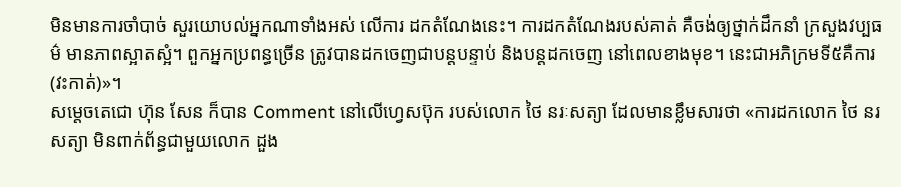មិនមានការចាំបាច់ សួរយោបល់អ្នកណាទាំងអស់ លើការ ដកតំណែងនេះ។ ការដកតំណែងរបស់គាត់ គឺចង់ឲ្យថ្នាក់ដឹកនាំ ក្រសួងវប្បធម៌ មានភាពស្អាតស្អំ។ ពួកអ្នកប្រពន្ធច្រើន ត្រូវបានដកចេញជាបន្តបន្ទាប់ និងបន្តដកចេញ នៅពេលខាងមុខ។ នេះជាអភិក្រមទី៥គឺការ(វះកាត់)»។
សម្តេចតេជោ ហ៊ុន សែន ក៏បាន Comment នៅលើហ្វេសប៊ុក របស់លោក ថៃ នរៈសត្យា ដែលមានខ្លឹមសារថា «ការដកលោក ថៃ នរសត្យា មិនពាក់ព័ន្ធជាមួយលោក ដួង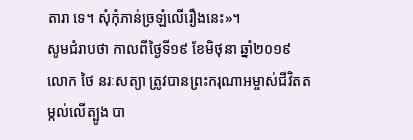តារា ទេ។ សុំកុំភាន់ច្រឡំលើរឿងនេះ»។
សូមជំរាបថា កាលពីថ្ងៃទី១៩ ខែមិថុនា ឆ្នាំ២០១៩ លោក ថៃ នរៈសត្យា ត្រូវបានព្រះករុណាអម្ចាស់ជីវិតតម្កល់លើត្បូង បា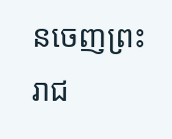នចេញព្រះរាជ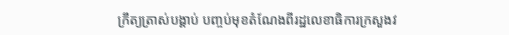ក្រឹត្យត្រាស់បង្គាប់ បញ្ចប់មុខតំណែងពីរដ្ឋលេខាធិការក្រសួងវ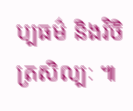ប្បធម៌ និងវិចិត្រសិល្បៈ ៕